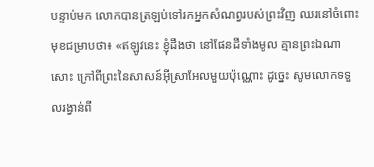បន្ទាប់មក លោកបានត្រឡប់ទៅរកអ្នកសំណព្វរបស់ព្រះវិញ ឈរនៅចំពោះមុខជម្រាបថា៖ «ឥឡូវនេះ ខ្ញុំដឹងថា នៅផែនដីទាំងមូល គ្មានព្រះឯណាសោះ ក្រៅពីព្រះនៃសាសន៍អ៊ីស្រាអែលមួយប៉ុណ្ណោះ ដូច្នេះ សូមលោកទទួលរង្វាន់ពី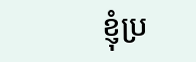ខ្ញុំប្រ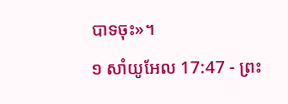បាទចុះ»។
១ សាំយូអែល 17:47 - ព្រះ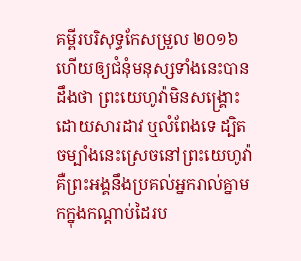គម្ពីរបរិសុទ្ធកែសម្រួល ២០១៦ ហើយឲ្យជំនុំមនុស្សទាំងនេះបានដឹងថា ព្រះយេហូវ៉ាមិនសង្គ្រោះដោយសារដាវ ឬលំពែងទេ ដ្បិតចម្បាំងនេះស្រេចនៅព្រះយេហូវ៉ា គឺព្រះអង្គនឹងប្រគល់អ្នករាល់គ្នាមកក្នុងកណ្ដាប់ដៃរប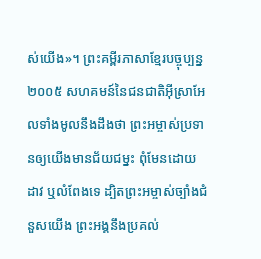ស់យើង»។ ព្រះគម្ពីរភាសាខ្មែរបច្ចុប្បន្ន ២០០៥ សហគមន៍នៃជនជាតិអ៊ីស្រាអែលទាំងមូលនឹងដឹងថា ព្រះអម្ចាស់ប្រទានឲ្យយើងមានជ័យជម្នះ ពុំមែនដោយដាវ ឬលំពែងទេ ដ្បិតព្រះអម្ចាស់ច្បាំងជំនួសយើង ព្រះអង្គនឹងប្រគល់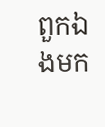ពួកឯងមក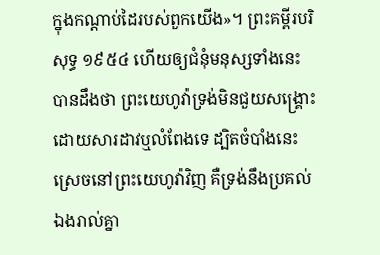ក្នុងកណ្ដាប់ដៃរបស់ពួកយើង»។ ព្រះគម្ពីរបរិសុទ្ធ ១៩៥៤ ហើយឲ្យជំនុំមនុស្សទាំងនេះ បានដឹងថា ព្រះយេហូវ៉ាទ្រង់មិនជួយសង្គ្រោះដោយសារដាវឬលំពែងទេ ដ្បិតចំបាំងនេះស្រេចនៅព្រះយេហូវ៉ាវិញ គឺទ្រង់នឹងប្រគល់ឯងរាល់គ្នា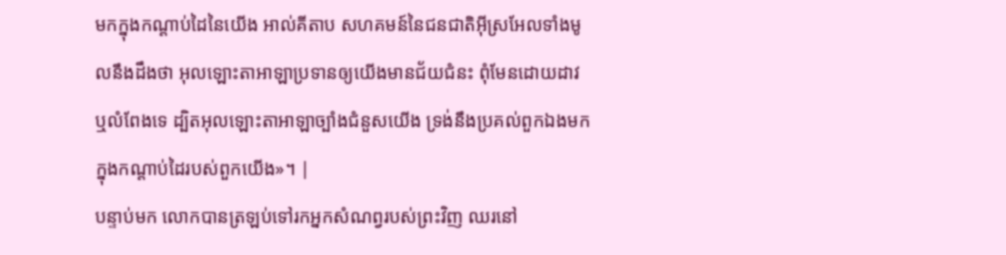មកក្នុងកណ្តាប់ដៃនៃយើង អាល់គីតាប សហគមន៍នៃជនជាតិអ៊ីស្រអែលទាំងមូលនឹងដឹងថា អុលឡោះតាអាឡាប្រទានឲ្យយើងមានជ័យជំនះ ពុំមែនដោយដាវ ឬលំពែងទេ ដ្បិតអុលឡោះតាអាឡាច្បាំងជំនួសយើង ទ្រង់នឹងប្រគល់ពួកឯងមកក្នុងកណ្តាប់ដៃរបស់ពួកយើង»។ |
បន្ទាប់មក លោកបានត្រឡប់ទៅរកអ្នកសំណព្វរបស់ព្រះវិញ ឈរនៅ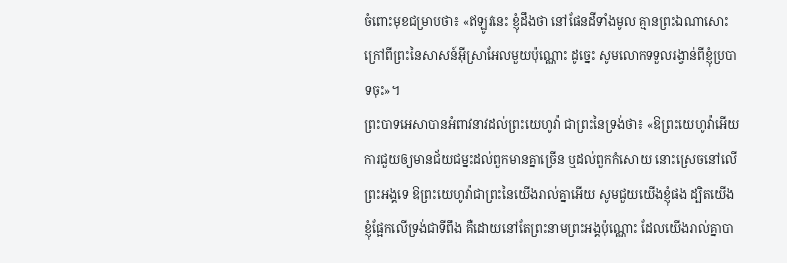ចំពោះមុខជម្រាបថា៖ «ឥឡូវនេះ ខ្ញុំដឹងថា នៅផែនដីទាំងមូល គ្មានព្រះឯណាសោះ ក្រៅពីព្រះនៃសាសន៍អ៊ីស្រាអែលមួយប៉ុណ្ណោះ ដូច្នេះ សូមលោកទទួលរង្វាន់ពីខ្ញុំប្របាទចុះ»។
ព្រះបាទអេសាបានអំពាវនាវដល់ព្រះយេហូវ៉ា ជាព្រះនៃទ្រង់ថា៖ «ឱព្រះយេហូវ៉ាអើយ ការជួយឲ្យមានជ័យជម្នះដល់ពួកមានគ្នាច្រើន ឬដល់ពួកកំសោយ នោះស្រេចនៅលើព្រះអង្គទេ ឱព្រះយេហូវ៉ាជាព្រះនៃយើងរាល់គ្នាអើយ សូមជួយយើងខ្ញុំផង ដ្បិតយើងខ្ញុំផ្អែកលើទ្រង់ជាទីពឹង គឺដោយនៅតែព្រះនាមព្រះអង្គប៉ុណ្ណោះ ដែលយើងរាល់គ្នាបា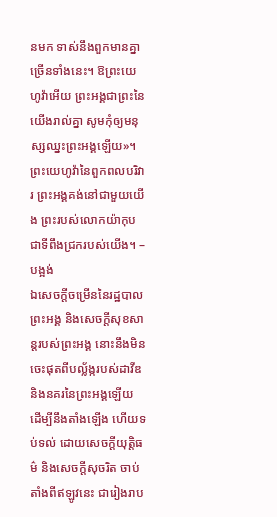នមក ទាស់នឹងពួកមានគ្នាច្រើនទាំងនេះ។ ឱព្រះយេហូវ៉ាអើយ ព្រះអង្គជាព្រះនៃយើងរាល់គ្នា សូមកុំឲ្យមនុស្សឈ្នះព្រះអង្គឡើយ»។
ព្រះយេហូវ៉ានៃពួកពលបរិវារ ព្រះអង្គគង់នៅជាមួយយើង ព្រះរបស់លោកយ៉ាកុប ជាទីពឹងជ្រករបស់យើង។ –បង្អង់
ឯសេចក្ដីចម្រើននៃរដ្ឋបាលព្រះអង្គ និងសេចក្ដីសុខសាន្តរបស់ព្រះអង្គ នោះនឹងមិនចេះផុតពីបល្ល័ង្ករបស់ដាវីឌ និងនគរនៃព្រះអង្គឡើយ ដើម្បីនឹងតាំងឡើង ហើយទប់ទល់ ដោយសេចក្ដីយុត្តិធម៌ និងសេចក្ដីសុចរិត ចាប់តាំងពីឥឡូវនេះ ជារៀងរាប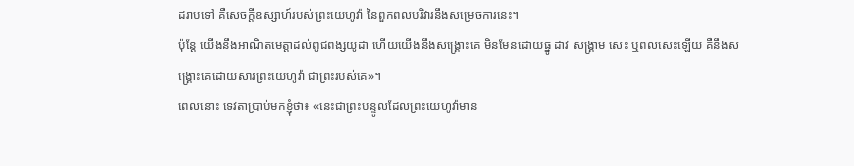ដរាបទៅ គឺសេចក្ដីឧស្សាហ៍របស់ព្រះយេហូវ៉ា នៃពួកពលបរិវារនឹងសម្រេចការនេះ។
ប៉ុន្ដែ យើងនឹងអាណិតមេត្តាដល់ពូជពង្សយូដា ហើយយើងនឹងសង្គ្រោះគេ មិនមែនដោយធ្នូ ដាវ សង្គ្រាម សេះ ឬពលសេះឡើយ គឺនឹងសង្គ្រោះគេដោយសារព្រះយេហូវ៉ា ជាព្រះរបស់គេ»។
ពេលនោះ ទេវតាប្រាប់មកខ្ញុំថា៖ «នេះជាព្រះបន្ទូលដែលព្រះយេហូវ៉ាមាន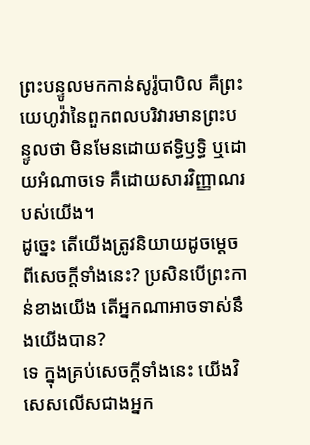ព្រះបន្ទូលមកកាន់សូរ៉ូបាបិល គឺព្រះយេហូវ៉ានៃពួកពលបរិវារមានព្រះបន្ទូលថា មិនមែនដោយឥទ្ធិឫទ្ធិ ឬដោយអំណាចទេ គឺដោយសារវិញ្ញាណរបស់យើង។
ដូច្នេះ តើយើងត្រូវនិយាយដូចម្តេចពីសេចក្តីទាំងនេះ? ប្រសិនបើព្រះកាន់ខាងយើង តើអ្នកណាអាចទាស់នឹងយើងបាន?
ទេ ក្នុងគ្រប់សេចក្តីទាំងនេះ យើងវិសេសលើសជាងអ្នក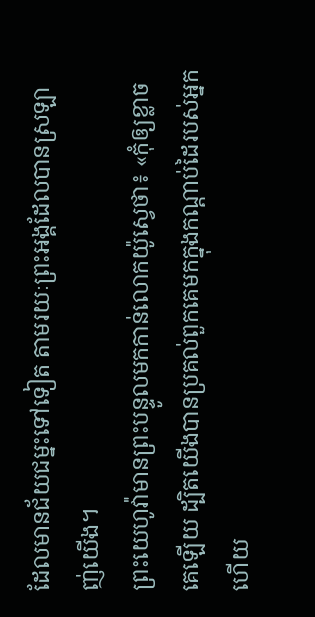ដែលមានជ័យជម្នះទៅទៀត តាមរយៈព្រះអង្គដែលបានស្រឡាញ់យើង។
ព្រះយេហូវ៉ាមានព្រះបន្ទូលមកកាន់លោកយ៉ូស្វេថា៖ «កុំឲ្យខ្លាចគេឡើយ ដ្បិតយើងបានប្រគល់ពួកគេមកក្នុងកណ្ដាប់ដៃរបស់អ្នកហើយ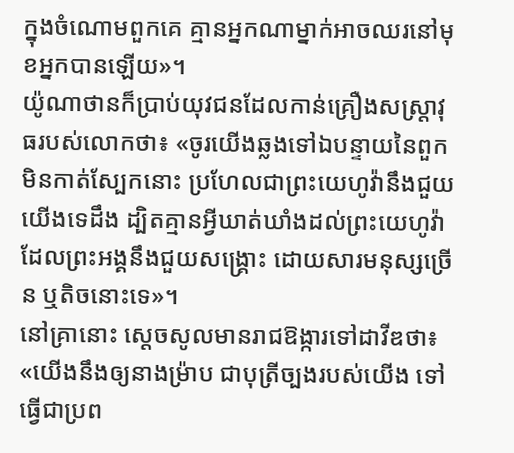ក្នុងចំណោមពួកគេ គ្មានអ្នកណាម្នាក់អាចឈរនៅមុខអ្នកបានឡើយ»។
យ៉ូណាថានក៏ប្រាប់យុវជនដែលកាន់គ្រឿងសស្ត្រាវុធរបស់លោកថា៖ «ចូរយើងឆ្លងទៅឯបន្ទាយនៃពួកមិនកាត់ស្បែកនោះ ប្រហែលជាព្រះយេហូវ៉ានឹងជួយយើងទេដឹង ដ្បិតគ្មានអ្វីឃាត់ឃាំងដល់ព្រះយេហូវ៉ាដែលព្រះអង្គនឹងជួយសង្គ្រោះ ដោយសារមនុស្សច្រើន ឬតិចនោះទេ»។
នៅគ្រានោះ ស្ដេចសូលមានរាជឱង្ការទៅដាវីឌថា៖ «យើងនឹងឲ្យនាងម៉្រាប ជាបុត្រីច្បងរបស់យើង ទៅធ្វើជាប្រព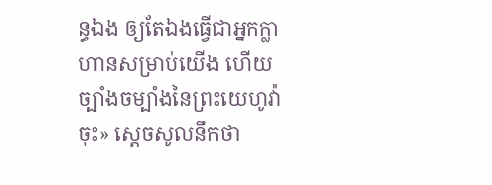ន្ធឯង ឲ្យតែឯងធ្វើជាអ្នកក្លាហានសម្រាប់យើង ហើយច្បាំងចម្បាំងនៃព្រះយេហូវ៉ាចុះ» ស្ដេចសូលនឹកថា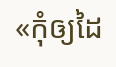«កុំឲ្យដៃ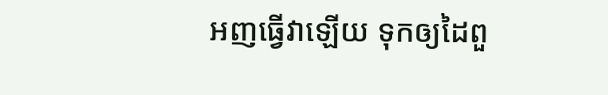អញធ្វើវាឡើយ ទុកឲ្យដៃពួ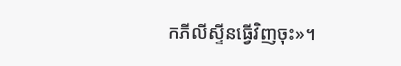កភីលីស្ទីនធ្វើវិញចុះ»។